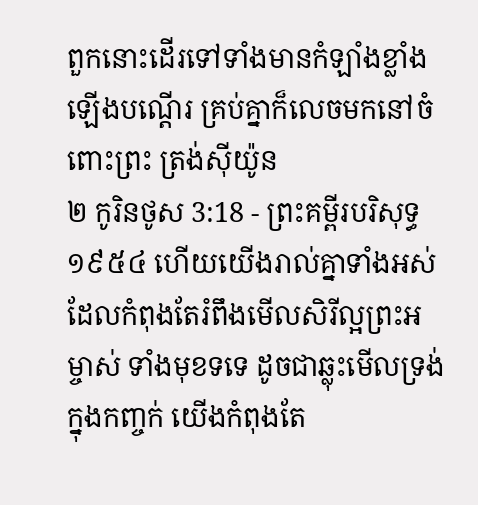ពួកនោះដើរទៅទាំងមានកំឡាំងខ្លាំងឡើងបណ្តើរ គ្រប់គ្នាក៏លេចមកនៅចំពោះព្រះ ត្រង់ស៊ីយ៉ូន
២ កូរិនថូស 3:18 - ព្រះគម្ពីរបរិសុទ្ធ ១៩៥៤ ហើយយើងរាល់គ្នាទាំងអស់ ដែលកំពុងតែរំពឹងមើលសិរីល្អព្រះអម្ចាស់ ទាំងមុខទទេ ដូចជាឆ្លុះមើលទ្រង់ក្នុងកញ្ចក់ យើងកំពុងតែ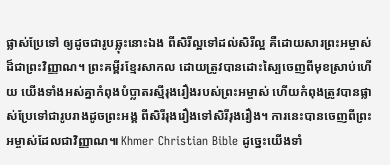ផ្លាស់ប្រែទៅ ឲ្យដូចជារូបឆ្លុះនោះឯង ពីសិរីល្អទៅដល់សិរីល្អ គឺដោយសារព្រះអម្ចាស់ដ៏ជាព្រះវិញ្ញាណ។ ព្រះគម្ពីរខ្មែរសាកល ដោយត្រូវបានដោះស្បៃចេញពីមុខស្រាប់ហើយ យើងទាំងអស់គ្នាកំពុងបំប្លាតរស្មីរុងរឿងរបស់ព្រះអម្ចាស់ ហើយកំពុងត្រូវបានផ្លាស់ប្រែទៅជារូបរាងដូចព្រះអង្គ ពីសិរីរុងរឿងទៅសិរីរុងរឿង។ ការនេះបានចេញពីព្រះអម្ចាស់ដែលជាវិញ្ញាណ៕ Khmer Christian Bible ដូច្នេះយើងទាំ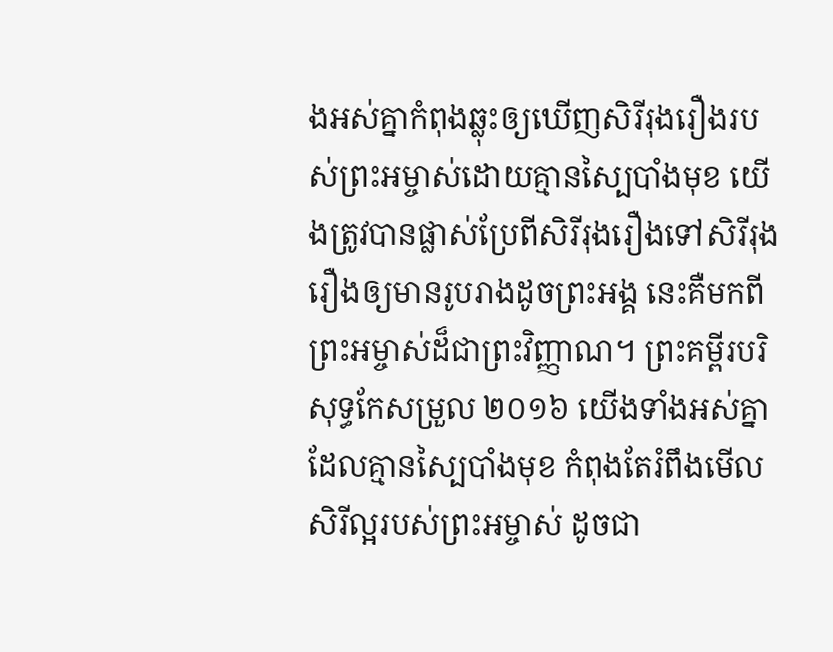ងអស់គ្នាកំពុងឆ្លុះឲ្យឃើញសិរីរុងរឿងរបស់ព្រះអម្ចាស់ដោយគ្មានស្បៃបាំងមុខ យើងត្រូវបានផ្លាស់ប្រែពីសិរីរុងរឿងទៅសិរីរុងរឿងឲ្យមានរូបរាងដូចព្រះអង្គ នេះគឺមកពីព្រះអម្ចាស់ដ៏ជាព្រះវិញ្ញាណ។ ព្រះគម្ពីរបរិសុទ្ធកែសម្រួល ២០១៦ យើងទាំងអស់គ្នា ដែលគ្មានស្បៃបាំងមុខ កំពុងតែរំពឹងមើលសិរីល្អរបស់ព្រះអម្ចាស់ ដូចជា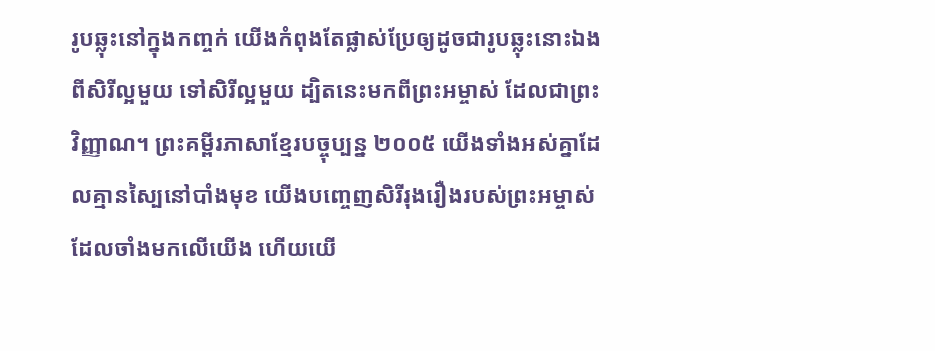រូបឆ្លុះនៅក្នុងកញ្ចក់ យើងកំពុងតែផ្លាស់ប្រែឲ្យដូចជារូបឆ្លុះនោះឯង ពីសិរីល្អមួយ ទៅសិរីល្អមួយ ដ្បិតនេះមកពីព្រះអម្ចាស់ ដែលជាព្រះវិញ្ញាណ។ ព្រះគម្ពីរភាសាខ្មែរបច្ចុប្បន្ន ២០០៥ យើងទាំងអស់គ្នាដែលគ្មានស្បៃនៅបាំងមុខ យើងបញ្ចេញសិរីរុងរឿងរបស់ព្រះអម្ចាស់ដែលចាំងមកលើយើង ហើយយើ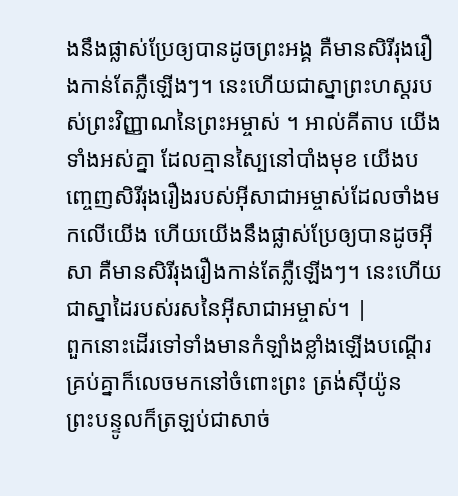ងនឹងផ្លាស់ប្រែឲ្យបានដូចព្រះអង្គ គឺមានសិរីរុងរឿងកាន់តែភ្លឺឡើងៗ។ នេះហើយជាស្នាព្រះហស្ដរបស់ព្រះវិញ្ញាណនៃព្រះអម្ចាស់ ។ អាល់គីតាប យើងទាំងអស់គ្នា ដែលគ្មានស្បៃនៅបាំងមុខ យើងបញ្ចេញសិរីរុងរឿងរបស់អ៊ីសាជាអម្ចាស់ដែលចាំងមកលើយើង ហើយយើងនឹងផ្លាស់ប្រែឲ្យបានដូចអ៊ីសា គឺមានសិរីរុងរឿងកាន់តែភ្លឺឡើងៗ។ នេះហើយជាស្នាដៃរបស់រសនៃអ៊ីសាជាអម្ចាស់។ |
ពួកនោះដើរទៅទាំងមានកំឡាំងខ្លាំងឡើងបណ្តើរ គ្រប់គ្នាក៏លេចមកនៅចំពោះព្រះ ត្រង់ស៊ីយ៉ូន
ព្រះបន្ទូលក៏ត្រឡប់ជាសាច់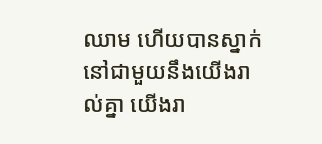ឈាម ហើយបានស្នាក់នៅជាមួយនឹងយើងរាល់គ្នា យើងរា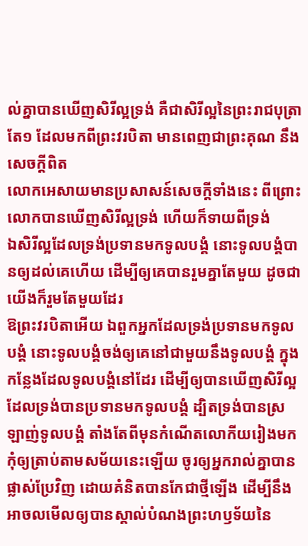ល់គ្នាបានឃើញសិរីល្អទ្រង់ គឺជាសិរីល្អនៃព្រះរាជបុត្រាតែ១ ដែលមកពីព្រះវរបិតា មានពេញជាព្រះគុណ នឹងសេចក្ដីពិត
លោកអេសាយមានប្រសាសន៍សេចក្ដីទាំងនេះ ពីព្រោះលោកបានឃើញសិរីល្អទ្រង់ ហើយក៏ទាយពីទ្រង់
ឯសិរីល្អដែលទ្រង់ប្រទានមកទូលបង្គំ នោះទូលបង្គំបានឲ្យដល់គេហើយ ដើម្បីឲ្យគេបានរួមគ្នាតែមួយ ដូចជាយើងក៏រួមតែមួយដែរ
ឱព្រះវរបិតាអើយ ឯពួកអ្នកដែលទ្រង់ប្រទានមកទូលបង្គំ នោះទូលបង្គំចង់ឲ្យគេនៅជាមួយនឹងទូលបង្គំ ក្នុងកន្លែងដែលទូលបង្គំនៅដែរ ដើម្បីឲ្យបានឃើញសិរីល្អ ដែលទ្រង់បានប្រទានមកទូលបង្គំ ដ្បិតទ្រង់បានស្រឡាញ់ទូលបង្គំ តាំងតែពីមុនកំណើតលោកីយរៀងមក
កុំឲ្យត្រាប់តាមសម័យនេះឡើយ ចូរឲ្យអ្នករាល់គ្នាបានផ្លាស់ប្រែវិញ ដោយគំនិតបានកែជាថ្មីឡើង ដើម្បីនឹងអាចលមើលឲ្យបានស្គាល់បំណងព្រះហឫទ័យនៃ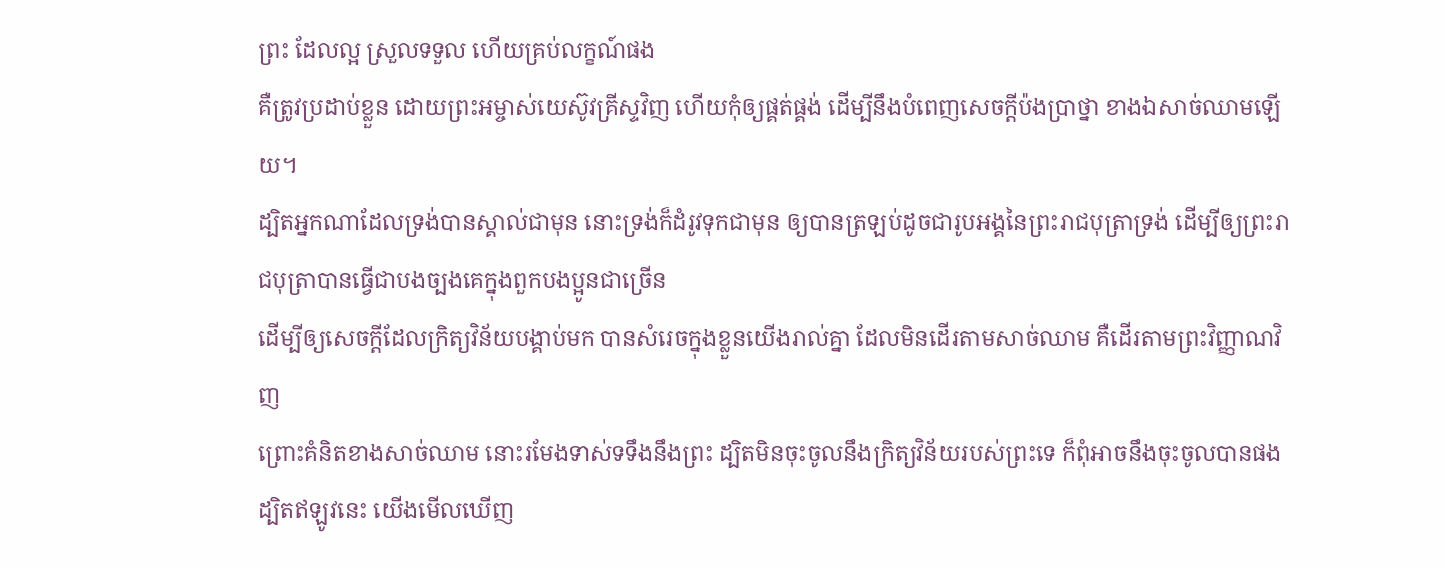ព្រះ ដែលល្អ ស្រួលទទួល ហើយគ្រប់លក្ខណ៍ផង
គឺត្រូវប្រដាប់ខ្លួន ដោយព្រះអម្ចាស់យេស៊ូវគ្រីស្ទវិញ ហើយកុំឲ្យផ្គត់ផ្គង់ ដើម្បីនឹងបំពេញសេចក្ដីប៉ងប្រាថ្នា ខាងឯសាច់ឈាមឡើយ។
ដ្បិតអ្នកណាដែលទ្រង់បានស្គាល់ជាមុន នោះទ្រង់ក៏ដំរូវទុកជាមុន ឲ្យបានត្រឡប់ដូចជារូបអង្គនៃព្រះរាជបុត្រាទ្រង់ ដើម្បីឲ្យព្រះរាជបុត្រាបានធ្វើជាបងច្បងគេក្នុងពួកបងប្អូនជាច្រើន
ដើម្បីឲ្យសេចក្ដីដែលក្រិត្យវិន័យបង្គាប់មក បានសំរេចក្នុងខ្លួនយើងរាល់គ្នា ដែលមិនដើរតាមសាច់ឈាម គឺដើរតាមព្រះវិញ្ញាណវិញ
ព្រោះគំនិតខាងសាច់ឈាម នោះរមែងទាស់ទទឹងនឹងព្រះ ដ្បិតមិនចុះចូលនឹងក្រិត្យវិន័យរបស់ព្រះទេ ក៏ពុំអាចនឹងចុះចូលបានផង
ដ្បិតឥឡូវនេះ យើងមើលឃើញ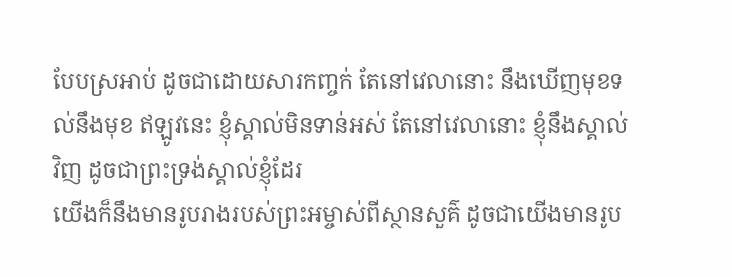បែបស្រអាប់ ដូចជាដោយសារកញ្ចក់ តែនៅវេលានោះ នឹងឃើញមុខទល់នឹងមុខ ឥឡូវនេះ ខ្ញុំស្គាល់មិនទាន់អស់ តែនៅវេលានោះ ខ្ញុំនឹងស្គាល់វិញ ដូចជាព្រះទ្រង់ស្គាល់ខ្ញុំដែរ
យើងក៏នឹងមានរូបរាងរបស់ព្រះអម្ចាស់ពីស្ថានសួគ៌ ដូចជាយើងមានរូប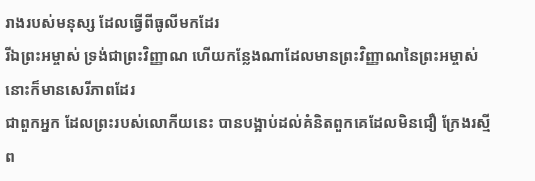រាងរបស់មនុស្ស ដែលធ្វើពីធូលីមកដែរ
រីឯព្រះអម្ចាស់ ទ្រង់ជាព្រះវិញ្ញាណ ហើយកន្លែងណាដែលមានព្រះវិញ្ញាណនៃព្រះអម្ចាស់ នោះក៏មានសេរីភាពដែរ
ជាពួកអ្នក ដែលព្រះរបស់លោកីយនេះ បានបង្អាប់ដល់គំនិតពួកគេដែលមិនជឿ ក្រែងរស្មីព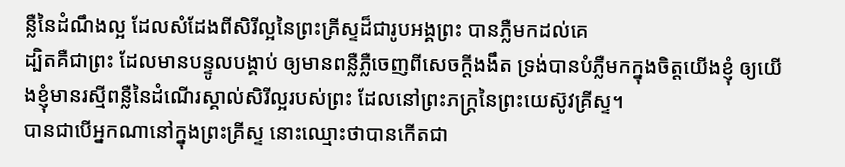ន្លឺនៃដំណឹងល្អ ដែលសំដែងពីសិរីល្អនៃព្រះគ្រីស្ទដ៏ជារូបអង្គព្រះ បានភ្លឺមកដល់គេ
ដ្បិតគឺជាព្រះ ដែលមានបន្ទូលបង្គាប់ ឲ្យមានពន្លឺភ្លឺចេញពីសេចក្ដីងងឹត ទ្រង់បានបំភ្លឺមកក្នុងចិត្តយើងខ្ញុំ ឲ្យយើងខ្ញុំមានរស្មីពន្លឺនៃដំណើរស្គាល់សិរីល្អរបស់ព្រះ ដែលនៅព្រះភក្ត្រនៃព្រះយេស៊ូវគ្រីស្ទ។
បានជាបើអ្នកណានៅក្នុងព្រះគ្រីស្ទ នោះឈ្មោះថាបានកើតជា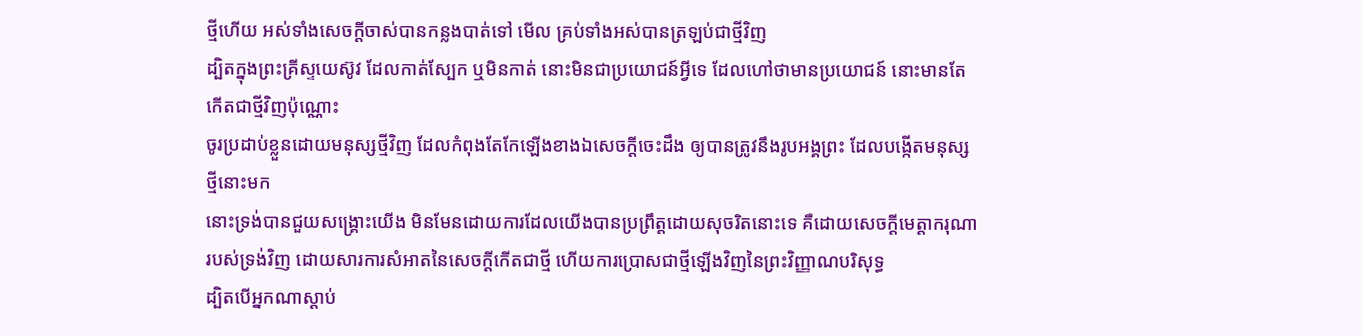ថ្មីហើយ អស់ទាំងសេចក្ដីចាស់បានកន្លងបាត់ទៅ មើល គ្រប់ទាំងអស់បានត្រឡប់ជាថ្មីវិញ
ដ្បិតក្នុងព្រះគ្រីស្ទយេស៊ូវ ដែលកាត់ស្បែក ឬមិនកាត់ នោះមិនជាប្រយោជន៍អ្វីទេ ដែលហៅថាមានប្រយោជន៍ នោះមានតែកើតជាថ្មីវិញប៉ុណ្ណោះ
ចូរប្រដាប់ខ្លួនដោយមនុស្សថ្មីវិញ ដែលកំពុងតែកែឡើងខាងឯសេចក្ដីចេះដឹង ឲ្យបានត្រូវនឹងរូបអង្គព្រះ ដែលបង្កើតមនុស្សថ្មីនោះមក
នោះទ្រង់បានជួយសង្គ្រោះយើង មិនមែនដោយការដែលយើងបានប្រព្រឹត្តដោយសុចរិតនោះទេ គឺដោយសេចក្ដីមេត្តាករុណារបស់ទ្រង់វិញ ដោយសារការសំអាតនៃសេចក្ដីកើតជាថ្មី ហើយការប្រោសជាថ្មីឡើងវិញនៃព្រះវិញ្ញាណបរិសុទ្ធ
ដ្បិតបើអ្នកណាស្តាប់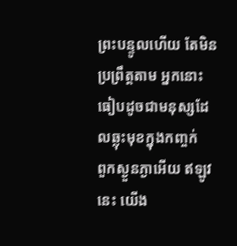ព្រះបន្ទូលហើយ តែមិនប្រព្រឹត្តតាម អ្នកនោះធៀបដូចជាមនុស្សដែលឆ្លុះមុខក្នុងកញ្ចក់
ពួកស្ងួនភ្ងាអើយ ឥឡូវនេះ យើង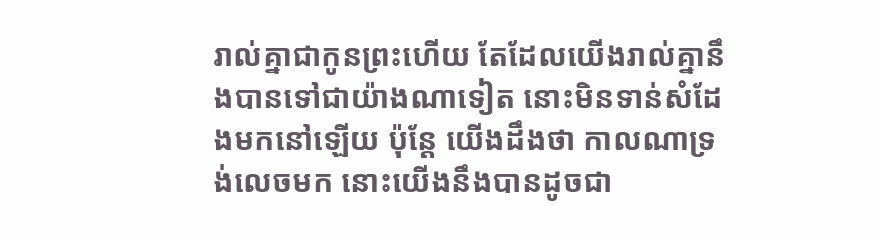រាល់គ្នាជាកូនព្រះហើយ តែដែលយើងរាល់គ្នានឹងបានទៅជាយ៉ាងណាទៀត នោះមិនទាន់សំដែងមកនៅឡើយ ប៉ុន្តែ យើងដឹងថា កាលណាទ្រង់លេចមក នោះយើងនឹងបានដូចជា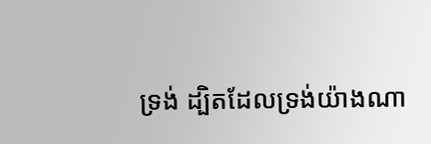ទ្រង់ ដ្បិតដែលទ្រង់យ៉ាងណា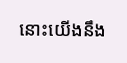នោះយើងនឹង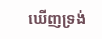ឃើញទ្រង់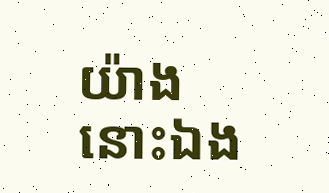យ៉ាងនោះឯង